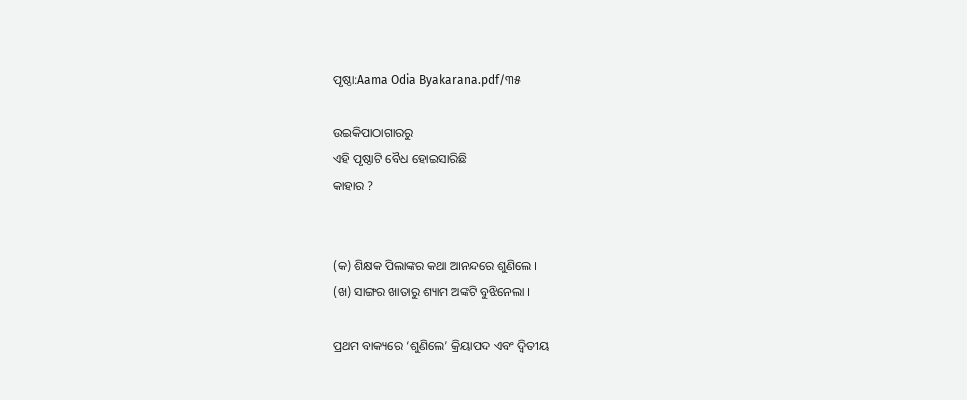ପୃଷ୍ଠା:Aama Odia Byakarana.pdf/୩୫

ଉଇକିପାଠାଗାର‌ରୁ
ଏହି ପୃଷ୍ଠାଟି ବୈଧ ହୋଇସାରିଛି
କାହାର ?


(କ) ଶିକ୍ଷକ ପିଲାଙ୍କର କଥା ଆନନ୍ଦରେ ଶୁଣିଲେ ।
(ଖ) ସାଙ୍ଗର ଖାତାରୁ ଶ୍ୟାମ ଅଙ୍କଟି ବୁଝିନେଲା ।

ପ୍ରଥମ ବାକ୍ୟରେ ‘ଶୁଣିଲେ’ କ୍ରିୟାପଦ ଏବଂ ଦ୍ୱିତୀୟ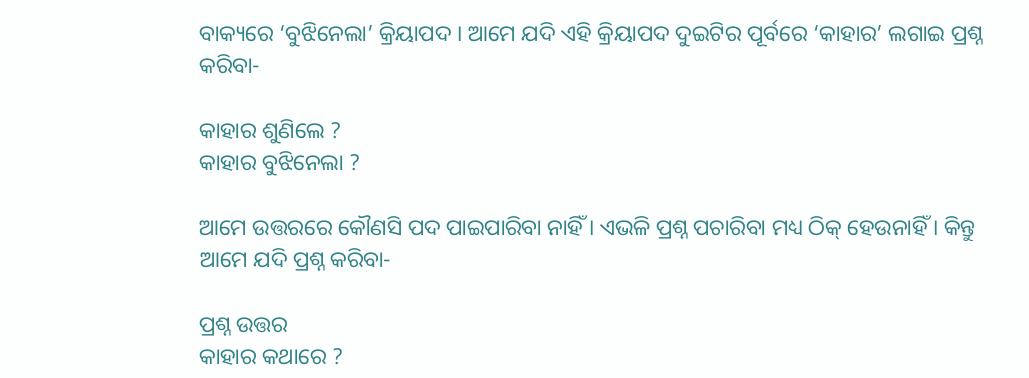ବାକ୍ୟରେ ‘ବୁଝିନେଲା’ କ୍ରିୟାପଦ । ଆମେ ଯଦି ଏହି କ୍ରିୟାପଦ ଦୁଇଟିର ପୂର୍ବରେ ‘କାହାର’ ଲଗାଇ ପ୍ରଶ୍ନ କରିବା-

କାହାର ଶୁଣିଲେ ?
କାହାର ବୁଝିନେଲା ?

ଆମେ ଉତ୍ତରରେ କୌଣସି ପଦ ପାଇପାରିବା ନାହିଁ । ଏଭଳି ପ୍ରଶ୍ନ ପଚାରିବା ମଧ୍ୟ ଠିକ୍‍ ହେଉନାହିଁ । କିନ୍ତୁ ଆମେ ଯଦି ପ୍ରଶ୍ନ କରିବା-

ପ୍ରଶ୍ନ ଉତ୍ତର
କାହାର କଥାରେ ?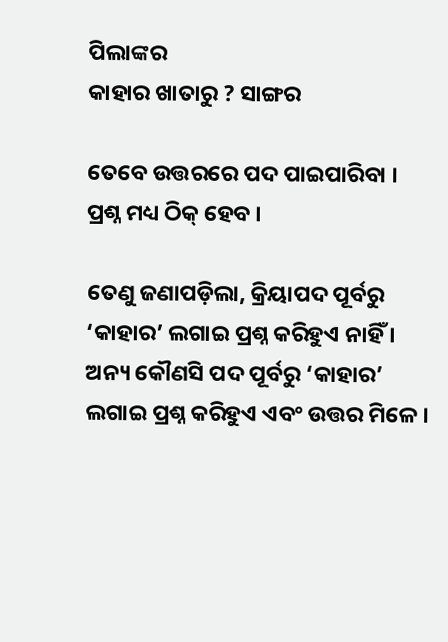ପିଲାଙ୍କର
କାହାର ଖାତାରୁ ? ସାଙ୍ଗର

ତେବେ ଉତ୍ତରରେ ପଦ ପାଇପାରିବା । ପ୍ରଶ୍ନ ମଧ୍ୟ ଠିକ୍‍ ହେବ ।

ତେଣୁ ଜଣାପଡ଼ିଲା, କ୍ରିୟାପଦ ପୂର୍ବରୁ ‘କାହାର’ ଲଗାଇ ପ୍ରଶ୍ନ କରିହୁଏ ନାହିଁ । ଅନ୍ୟ କୌଣସି ପଦ ପୂର୍ବରୁ ‘କାହାର’ ଲଗାଇ ପ୍ରଶ୍ନ କରିହୁଏ ଏବଂ ଉତ୍ତର ମିଳେ ।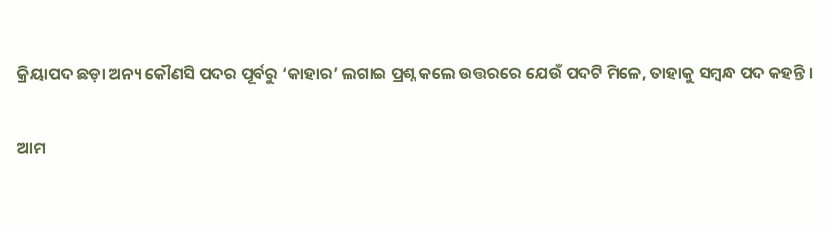କ୍ରିୟାପଦ ଛଡ଼ା ଅନ୍ୟ କୌଣସି ପଦର ପୂର୍ବରୁ ‘କାହାର’ ଲଗାଇ ପ୍ରଶ୍ନ କଲେ ଉତ୍ତରରେ ଯେଉଁ ପଦଟି ମିଳେ, ତାହାକୁ ସମ୍ବନ୍ଧ ପଦ କହନ୍ତି ।

ଆମ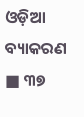ଓଡ଼ିଆ ବ୍ୟାକରଣ ■ ୩୭